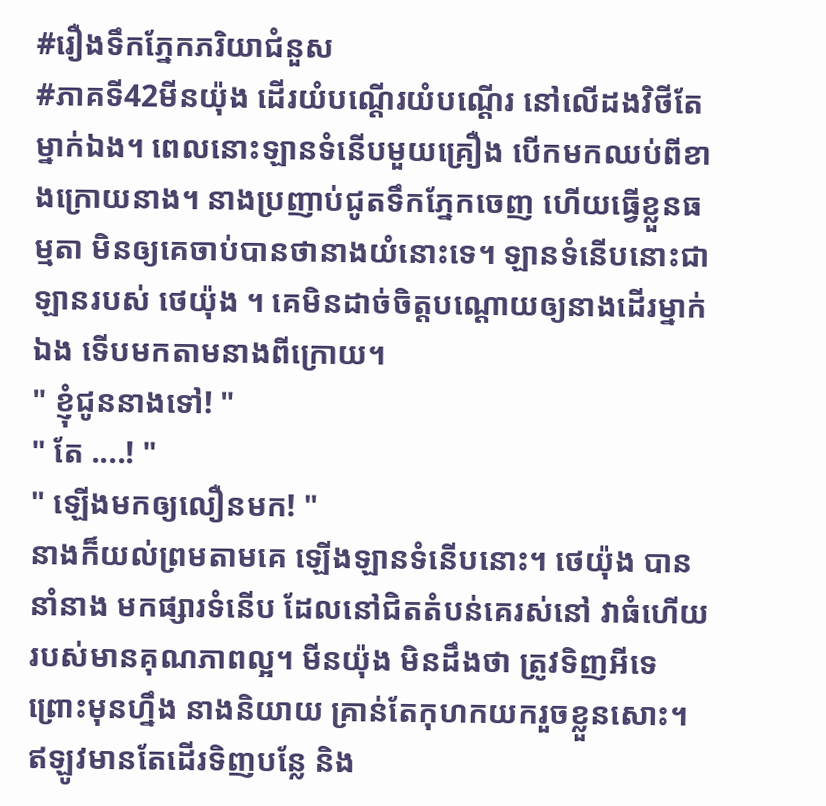#រឿងទឹកភ្នែកភរិយាជំនួស
#ភាគទី42មីនយ៉ុង ដើរយំបណ្ដើរយំបណ្ដើរ នៅលើដងវិថីតែម្នាក់ឯង។ ពេលនោះឡានទំនើបមួយគ្រឿង បើកមកឈប់ពីខាងក្រោយនាង។ នាងប្រញាប់ជូតទឹកភ្នែកចេញ ហើយធ្វើខ្លួនធម្មតា មិនឲ្យគេចាប់បានថានាងយំនោះទេ។ ឡានទំនើបនោះជា ឡានរបស់ ថេយ៉ុង ។ គេមិនដាច់ចិត្តបណ្ដោយឲ្យនាងដើរម្នាក់ឯង ទើបមកតាមនាងពីក្រោយ។
" ខ្ញុំជូននាងទៅ! "
" តែ ....! "
" ឡើងមកឲ្យលឿនមក! "
នាងក៏យល់ព្រមតាមគេ ឡើងឡានទំនើបនោះ។ ថេយ៉ុង បាននាំនាង មកផ្សារទំនើប ដែលនៅជិតតំបន់គេរស់នៅ វាធំហើយរបស់មានគុណភាពល្អ។ មីនយ៉ុង មិនដឹងថា ត្រូវទិញអីទេ ព្រោះមុនហ្នឹង នាងនិយាយ គ្រាន់តែកុហកយករួចខ្លួនសោះ។ ឥឡូវមានតែដើរទិញបន្លែ និង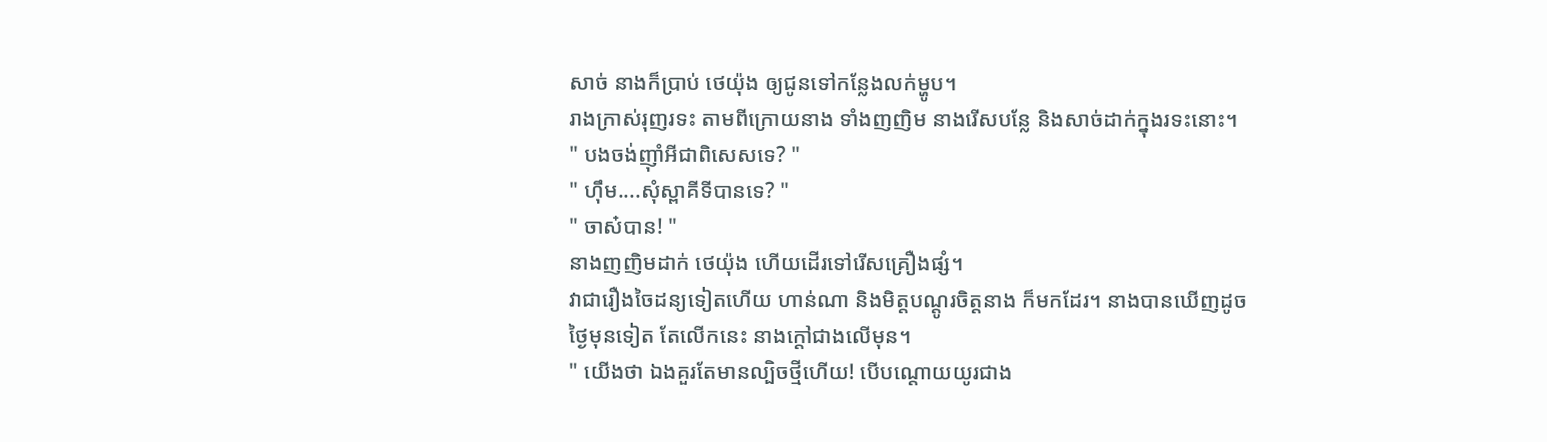សាច់ នាងក៏ប្រាប់ ថេយ៉ុង ឲ្យជូនទៅកន្លែងលក់ម្ហូប។
រាងក្រាស់រុញរទះ តាមពីក្រោយនាង ទាំងញញិម នាងរើសបន្លែ និងសាច់ដាក់ក្នុងរទះនោះ។
" បងចង់ញ៉ាំអីជាពិសេសទេ? "
" ហ៊ឹម....សុំស្ពាគីទីបានទេ? "
" ចាស៎បាន! "
នាងញញិមដាក់ ថេយ៉ុង ហើយដើរទៅរើសគ្រឿងផ្សំ។
វាជារឿងចៃដន្យទៀតហើយ ហាន់ណា និងមិត្តបណ្ដូរចិត្តនាង ក៏មកដែរ។ នាងបានឃើញដូចថ្ងៃមុនទៀត តែលើកនេះ នាងក្ដៅជាងលើមុន។
" យើងថា ឯងគួរតែមានល្បិចថ្មីហើយ! បើបណ្ដោយយូរជាង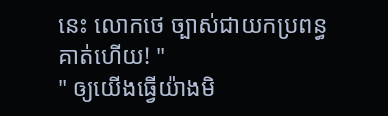នេះ លោកថេ ច្បាស់ជាយកប្រពន្ធគាត់ហើយ! "
" ឲ្យយើងធ្វើយ៉ាងមិ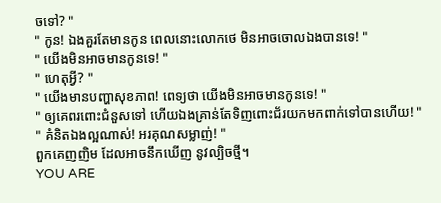ចទៅ? "
" កូន! ឯងគួរតែមានកូន ពេលនោះលោកថេ មិនអាចចោលឯងបានទេ! "
" យើងមិនអាចមានកូនទេ! "
" ហេតុអ្វី? "
" យើងមានបញ្ហាសុខភាព! ពេទ្យថា យើងមិនអាចមានកូនទេ! "
" ឲ្យគេពរពោះជំនួសទៅ ហើយឯងគ្រាន់តែទិញពោះជ័រយកមកពាក់ទៅបានហើយ! "
" គំនិតឯងល្អណាស់! អរគុណសម្លាញ់! "
ពួកគេញញិម ដែលអាចនឹកឃើញ នូវល្បិចថ្មី។
YOU ARE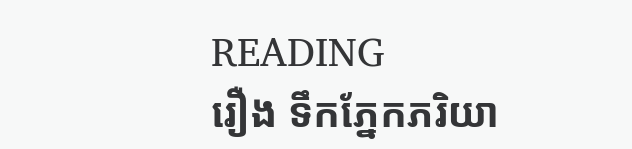READING
រឿង ទឹកភ្នែកភរិយា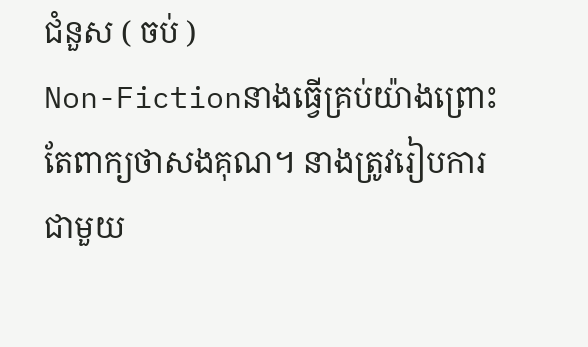ជំនួស ( ចប់ )
Non-Fictionនាងធ្វើគ្រប់យ៉ាងព្រោះ តែពាក្យថាសងគុណ។ នាងត្រូវរៀបការជាមួយ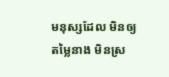មនុស្សដែល មិនឲ្យតម្លៃនាង មិនស្រ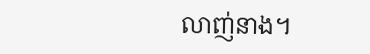លាញ់នាង។